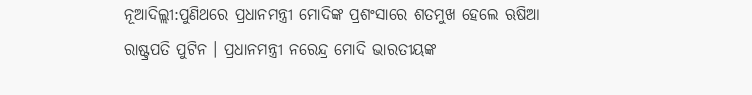ନୂଆଦିଲ୍ଲୀ:ପୁଣିଥରେ ପ୍ରଧାନମନ୍ତ୍ରୀ ମୋଦିଙ୍କ ପ୍ରଶଂସାରେ ଶତମୁଖ ହେଲେ ଋଷିଆ ରାଷ୍ଟ୍ରପତି ପୁଟିନ । ପ୍ରଧାନମନ୍ତ୍ରୀ ନରେନ୍ଦ୍ର ମୋଦି ଭାରତୀୟଙ୍କ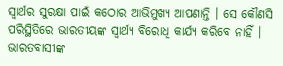ସ୍ବାର୍ଥର ସୁରକ୍ଷା ପାଇଁ କଠୋର ଆଭିମୁଖ୍ୟ ଆପଣାନ୍ତି । ସେ କୌଣସି ପରିସ୍ଥିତିରେ ଭାରତୀୟଙ୍କ ସ୍ବାର୍ଥ୍ୟ ବିରୋଧି କାର୍ଯ୍ୟ କରିବେ ନାହିଁ । ଭାରତବାସୀଙ୍କ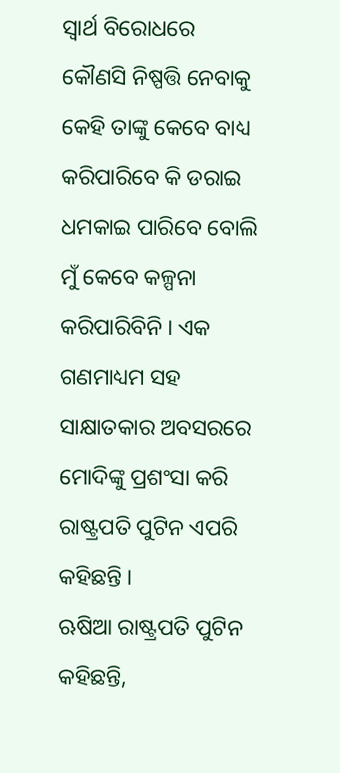ସ୍ବାର୍ଥ ବିରୋଧରେ କୌଣସି ନିଷ୍ପତ୍ତି ନେବାକୁ କେହି ତାଙ୍କୁ କେବେ ବାଧ୍ୟ କରିପାରିବେ କି ଡରାଇ ଧମକାଇ ପାରିବେ ବୋଲି ମୁଁ କେବେ କଳ୍ପନା କରିପାରିବିନି । ଏକ ଗଣମାଧ୍ୟମ ସହ ସାକ୍ଷାତକାର ଅବସରରେ ମୋଦିଙ୍କୁ ପ୍ରଶଂସା କରି ରାଷ୍ଟ୍ରପତି ପୁଟିନ ଏପରି କହିଛନ୍ତି ।
ଋଷିଆ ରାଷ୍ଟ୍ରପତି ପୁଟିନ କହିଛନ୍ତି,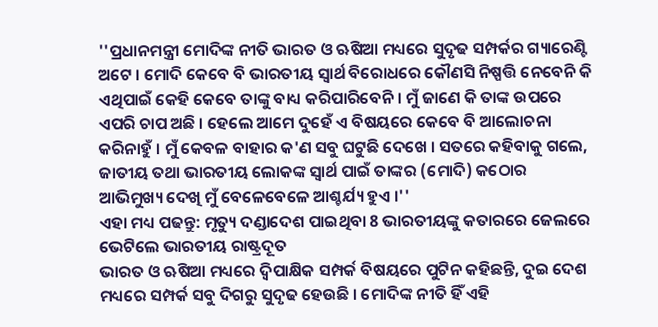''ପ୍ରଧାନମନ୍ତ୍ରୀ ମୋଦିଙ୍କ ନୀତି ଭାରତ ଓ ଋଷିଆ ମଧ୍ୟରେ ସୁଦୃଢ ସମ୍ପର୍କର ଗ୍ୟାରେଣ୍ଟି ଅଟେ । ମୋଦି କେବେ ବି ଭାରତୀୟ ସ୍ବାର୍ଥ ବିରୋଧରେ କୌଣସି ନିଷ୍ପତ୍ତି ନେବେନି କି ଏଥିପାଇଁ କେହି କେବେ ତାଙ୍କୁ ବାଧ୍ୟ କରିପାରିବେନି । ମୁଁ ଜାଣେ କି ତାଙ୍କ ଉପରେ ଏପରି ଚାପ ଅଛି । ହେଲେ ଆମେ ଦୁହେଁ ଏ ବିଷୟରେ କେବେ ବି ଆଲୋଚନା କରିନାହୁଁ । ମୁଁ କେବଳ ବାହାର କ'ଣ ସବୁ ଘଟୁଛି ଦେଖେ । ସତରେ କହିବାକୁ ଗଲେ, ଜାତୀୟ ତଥା ଭାରତୀୟ ଲୋକଙ୍କ ସ୍ବାର୍ଥ ପାଇଁ ତାଙ୍କର (ମୋଦି) କଠୋର ଆଭିମୁଖ୍ୟ ଦେଖି ମୁଁ ବେଳେବେଳେ ଆଶ୍ଚର୍ଯ୍ୟ ହୁଏ ।''
ଏହା ମଧ୍ୟ ପଢନ୍ତୁ: ମୃତ୍ୟୁ ଦଣ୍ଡାଦେଶ ପାଇଥିବା 8 ଭାରତୀୟଙ୍କୁ କତାରରେ ଜେଲରେ ଭେଟିଲେ ଭାରତୀୟ ରାଷ୍ଟ୍ରଦୂତ
ଭାରତ ଓ ଋଷିଆ ମଧ୍ୟରେ ଦ୍ବିପାକ୍ଷିକ ସମ୍ପର୍କ ବିଷୟରେ ପୁଟିନ କହିଛନ୍ତି, ଦୁଇ ଦେଶ ମଧ୍ୟରେ ସମ୍ପର୍କ ସବୁ ଦିଗରୁ ସୁଦୃଢ ହେଉଛି । ମୋଦିଙ୍କ ନୀତି ହିଁ ଏହି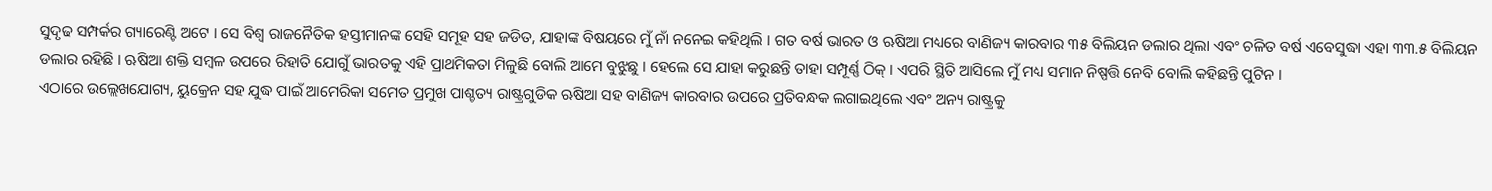ସୁଦୃଢ ସମ୍ପର୍କର ଗ୍ୟାରେଣ୍ଟି ଅଟେ । ସେ ବିଶ୍ବ ରାଜନୈତିକ ହସ୍ତୀମାନଙ୍କ ସେହି ସମୂହ ସହ ଜଡିତ, ଯାହାଙ୍କ ବିଷୟରେ ମୁଁ ନାଁ ନନେଇ କହିଥିଲି । ଗତ ବର୍ଷ ଭାରତ ଓ ଋଷିଆ ମଧ୍ୟରେ ବାଣିଜ୍ୟ କାରବାର ୩୫ ବିଲିୟନ ଡଲାର ଥିଲା ଏବଂ ଚଳିତ ବର୍ଷ ଏବେସୁଦ୍ଧା ଏହା ୩୩.୫ ବିଲିୟନ ଡଲାର ରହିଛି । ଋଷିଆ ଶକ୍ତି ସମ୍ବଳ ଉପରେ ରିହାତି ଯୋଗୁଁ ଭାରତକୁ ଏହି ପ୍ରାଥମିକତା ମିଳୁଛି ବୋଲି ଆମେ ବୁଝୁଛୁ । ହେଲେ ସେ ଯାହା କରୁଛନ୍ତି ତାହା ସମ୍ପୂର୍ଣ୍ଣ ଠିକ୍ । ଏପରି ସ୍ଥିତି ଆସିଲେ ମୁଁ ମଧ୍ୟ ସମାନ ନିଷ୍ପତ୍ତି ନେବି ବୋଲି କହିଛନ୍ତି ପୁଟିନ ।
ଏଠାରେ ଉଲ୍ଲେଖଯୋଗ୍ୟ, ୟୁକ୍ରେନ ସହ ଯୁଦ୍ଧ ପାଇଁ ଆମେରିକା ସମେତ ପ୍ରମୁଖ ପାଶ୍ଚତ୍ୟ ରାଷ୍ଟ୍ରଗୁଡିକ ଋଷିଆ ସହ ବାଣିଜ୍ୟ କାରବାର ଉପରେ ପ୍ରତିବନ୍ଧକ ଲଗାଇଥିଲେ ଏବଂ ଅନ୍ୟ ରାଷ୍ଟ୍ରକୁ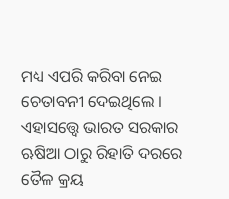ମଧ୍ୟ ଏପରି କରିବା ନେଇ ଚେତାବନୀ ଦେଇଥିଲେ । ଏହାସତ୍ତ୍ବେ ଭାରତ ସରକାର ଋଷିଆ ଠାରୁ ରିହାତି ଦରରେ ତୈଳ କ୍ରୟ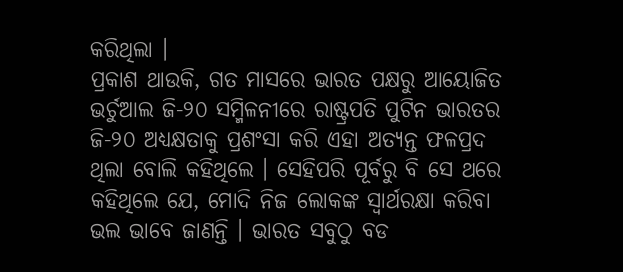କରିଥିଲା ।
ପ୍ରକାଶ ଥାଉକି, ଗତ ମାସରେ ଭାରତ ପକ୍ଷରୁ ଆୟୋଜିତ ଭର୍ଚୁଆଲ ଜି-୨୦ ସମ୍ମିଳନୀରେ ରାଷ୍ଟ୍ରପତି ପୁଟିନ ଭାରତର ଜି-୨୦ ଅଧ୍ୟକ୍ଷତାକୁ ପ୍ରଶଂସା କରି ଏହା ଅତ୍ୟନ୍ତ ଫଳପ୍ରଦ ଥିଲା ବୋଲି କହିଥିଲେ । ସେହିପରି ପୂର୍ବରୁ ବି ସେ ଥରେ କହିଥିଲେ ଯେ, ମୋଦି ନିଜ ଲୋକଙ୍କ ସ୍ବାର୍ଥରକ୍ଷା କରିବା ଭଲ ଭାବେ ଜାଣନ୍ତି । ଭାରତ ସବୁଠୁ ବଡ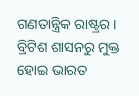ଗଣତାନ୍ତ୍ରିକ ରାଷ୍ଟ୍ରର । ବ୍ରିଟିଶ ଶାସନରୁ ମୁକ୍ତ ହୋଇ ଭାରତ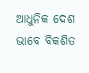ଆଧୁନିକ ଦେଶ ଭାବେ ବିକଶିତ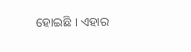ହୋଇଛି । ଏହାର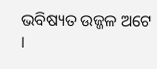ଭବିଷ୍ୟତ ଉଜ୍ଜଳ ଅଟେ ।